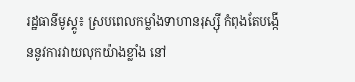រដ្ឋធានីមូស្គូ៖ ស្របពេលកម្លាំងទាហានរុស្ស៊ី កំពុងតែបង្កើននូវការវាយលុកយ៉ាងខ្លាំង នៅ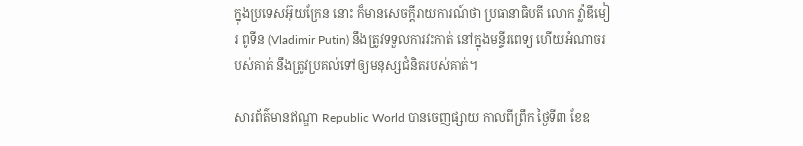ក្នុងប្រទេសអ៊ុយក្រែន នោះ ក៏មានសេចក្ដីរាយការណ៍ថា ប្រធានាធិបតី លោក វ៉្លាឌីមៀរ ពូទីន (Vladimir Putin) នឹងត្រូវទទួលការវះកាត់ នៅក្នុងមន្ទីរពេទ្យ ហើយអំណាចរបស់គាត់ នឹងត្រូវប្រគល់ទៅឲ្យមនុស្សជំនិតរបស់គាត់។

សារព័ត៌មានឥណ្ឌា Republic World បានចេញផ្សាយ កាលពីព្រឹក ថ្ងៃទី៣ ខែឧ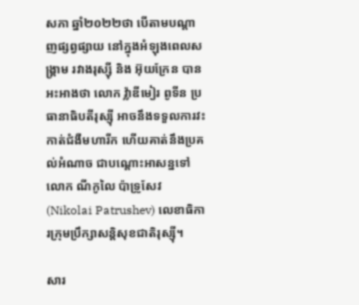សភា ឆ្នាំ២០២២ថា បើតាមបណ្ដាញផ្សព្វផ្សាយ នៅក្នុងអំឡុងពេលសង្គ្រាម រវាងរុស្ស៊ី និង អ៊ុយក្រែន បានអះអាងថា លោក វ៉្លាឌីមៀរ ពូទីន ប្រធានាធិបតីរុស្ស៊ី អាចនឹងទទួលការវះកាត់ជំងឺមហារីក ហើយគាត់នឹងប្រគល់អំណាច ជាបណ្ដោះអាសន្នទៅលោក ណីកូលៃ ប៉ាទ្រូសែវ (Nikolai Patrushev) លេខាធិការក្រុមប្រឹក្សាសន្ដិសុខជាតិរុស្ស៊ី។

សារ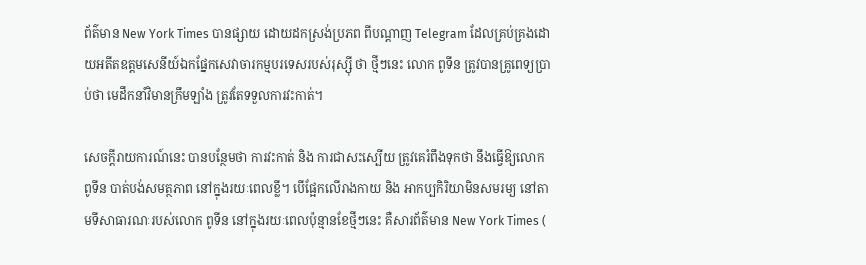ព័ត៌មាន New York Times បានផ្សាយ ដោយដកស្រង់ប្រភព ពីបណ្តាញ Telegram ដែលគ្រប់គ្រងដោយអតីតឧត្តមសេនីយ៍ឯកផ្នែកសេវាចារកម្មបរទេសរបស់រុស្ស៊ី ថា ថ្មីៗនេះ លោក ពូទីន ត្រូវបានគ្រូពេទ្យប្រាប់ថា មេដឹកនាំវិមានក្រឹមឡាំង ត្រូវតែទទួលការវះកាត់។

សេចក្ដីរាយការណ៍នេះ បានបន្ថែមថា ការវះកាត់ និង ការជាសះស្បើយ ត្រូវគេរំពឹងទុកថា នឹងធ្វើឱ្យលោក ពូទីន បាត់បង់សមត្ថភាព នៅក្នុងរយៈពេលខ្លី។ បើផ្អែកលើរាងកាយ និង អាកប្បកិរិយាមិនសមរម្យ នៅតាមទីសាធារណៈរបស់លោក ពូទីន នៅក្នុងរយៈពេលប៉ុន្មានខែថ្មីៗនេះ គឺសារព័ត៌មាន New York Times (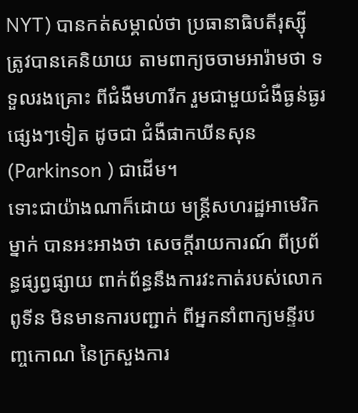NYT) បានកត់សម្គាល់ថា ប្រធានាធិបតីរុស្ស៊ី ត្រូវបានគេនិយាយ តាមពាក្យចចាមអារ៉ាមថា ទទួលរងគ្រោះ ពីជំងឺមហារីក រួមជាមួយជំងឺធ្ងន់ធ្ងរផ្សេងៗទៀត ដូចជា ជំងឺផាកឃីនសុន (Parkinson ) ជាដើម។
ទោះជាយ៉ាងណាក៏ដោយ មន្ត្រីសហរដ្ឋអាមេរិកម្នាក់ បានអះអាងថា សេចក្ដីរាយការណ៍ ពីប្រព័ន្ធផ្សព្វផ្សាយ ពាក់ព័ន្ធនឹងការវះកាត់របស់លោក ពូទីន មិនមានការបញ្ជាក់ ពីអ្នកនាំពាក្យមន្ទីរបញ្ចកោណ នៃក្រសួងការ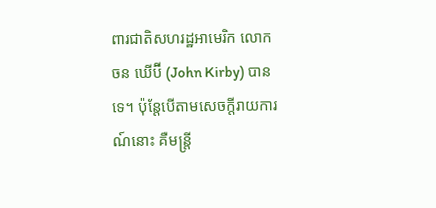ពារជាតិសហរដ្ឋអាមេរិក លោក ចន ឃើប៊ី (John Kirby) បានទេ។ ប៉ុន្ដែបើតាមសេចក្ដីរាយការណ៍នោះ គឺមន្ត្រី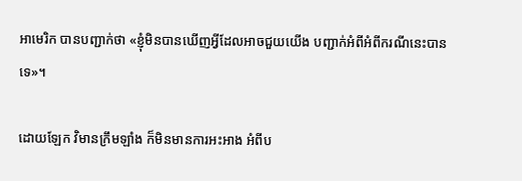អាមេរិក បានបញ្ជាក់ថា «ខ្ញុំមិនបានឃើញអ្វីដែលអាចជួយយើង បញ្ជាក់អំពីអំពីករណីនេះបានទេ»។

ដោយឡែក វិមានក្រឹមឡាំង ក៏មិនមានការអះអាង អំពីប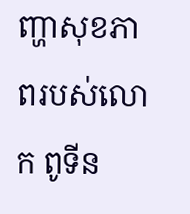ញ្ហាសុខភាពរបស់លោក ពូទីន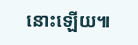នោះឡើយ៕